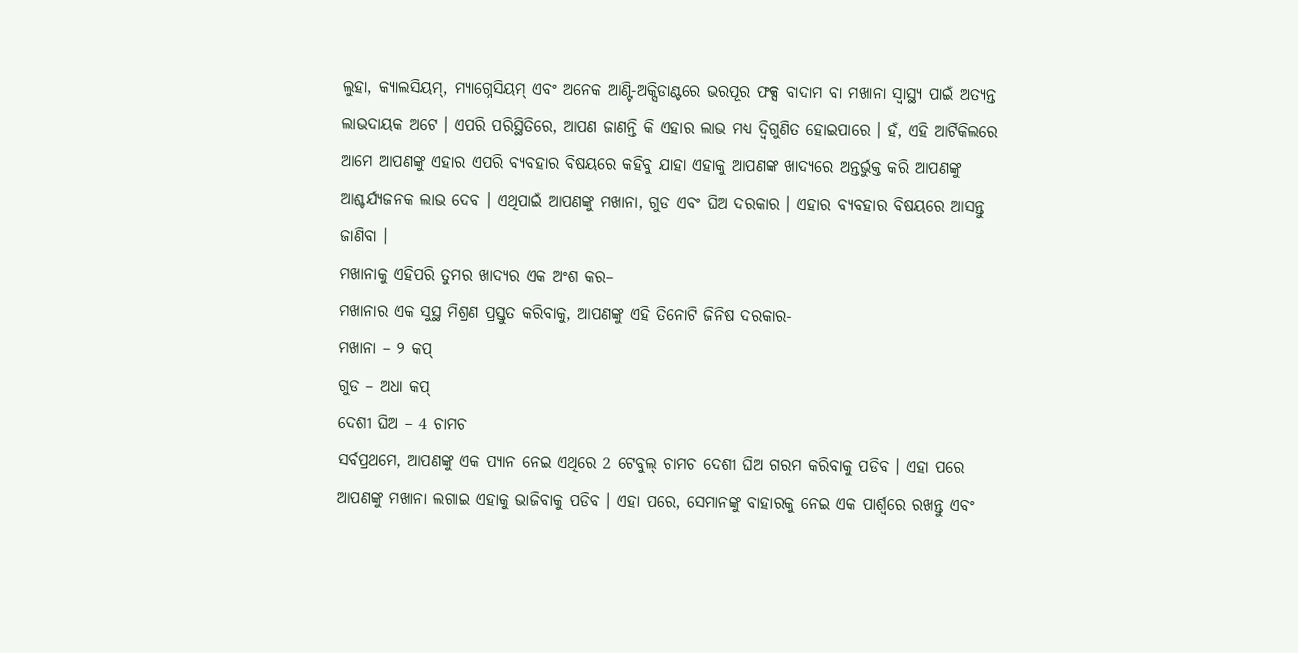ଲୁହା, କ୍ୟାଲସିୟମ୍, ମ୍ୟାଗ୍ନେସିୟମ୍ ଏବଂ ଅନେକ ଆଣ୍ଟି-ଅକ୍ସିଡାଣ୍ଟରେ ଭରପୂର ଫକ୍ସ ବାଦାମ ବା ମଖାନା ସ୍ୱାସ୍ଥ୍ୟ ପାଇଁ ଅତ୍ୟନ୍ତ ଲାଭଦାୟକ ଅଟେ । ଏପରି ପରିସ୍ଥିତିରେ, ଆପଣ ଜାଣନ୍ତି କି ଏହାର ଲାଭ ମଧ୍ୟ ଦ୍ୱିଗୁଣିତ ହୋଇପାରେ । ହଁ, ଏହି ଆର୍ଟିକିଲରେ ଆମେ ଆପଣଙ୍କୁ ଏହାର ଏପରି ବ୍ୟବହାର ବିଷୟରେ କହିବୁ ଯାହା ଏହାକୁ ଆପଣଙ୍କ ଖାଦ୍ୟରେ ଅନ୍ତର୍ଭୁକ୍ତ କରି ଆପଣଙ୍କୁ ଆଶ୍ଚର୍ଯ୍ୟଜନକ ଲାଭ ଦେବ । ଏଥିପାଇଁ ଆପଣଙ୍କୁ ମଖାନା, ଗୁଡ ଏବଂ ଘିଅ ଦରକାର । ଏହାର ବ୍ୟବହାର ବିଷୟରେ ଆସନ୍ତୁ ଜାଣିବା ।
ମଖାନାକୁ ଏହିପରି ତୁମର ଖାଦ୍ୟର ଏକ ଅଂଶ କର–
ମଖାନାର ଏକ ସୁସ୍ଥ ମିଶ୍ରଣ ପ୍ରସ୍ତୁତ କରିବାକୁ, ଆପଣଙ୍କୁ ଏହି ତିନୋଟି ଜିନିଷ ଦରକାର-
ମଖାନା – ୨ କପ୍
ଗୁଡ – ଅଧା କପ୍
ଦେଶୀ ଘିଅ – 4 ଚାମଚ
ସର୍ବପ୍ରଥମେ, ଆପଣଙ୍କୁ ଏକ ପ୍ୟାନ ନେଇ ଏଥିରେ 2 ଟେବୁଲ୍ ଚାମଚ ଦେଶୀ ଘିଅ ଗରମ କରିବାକୁ ପଡିବ । ଏହା ପରେ ଆପଣଙ୍କୁ ମଖାନା ଲଗାଇ ଏହାକୁ ଭାଜିବାକୁ ପଡିବ । ଏହା ପରେ, ସେମାନଙ୍କୁ ବାହାରକୁ ନେଇ ଏକ ପାର୍ଶ୍ୱରେ ରଖନ୍ତୁ ଏବଂ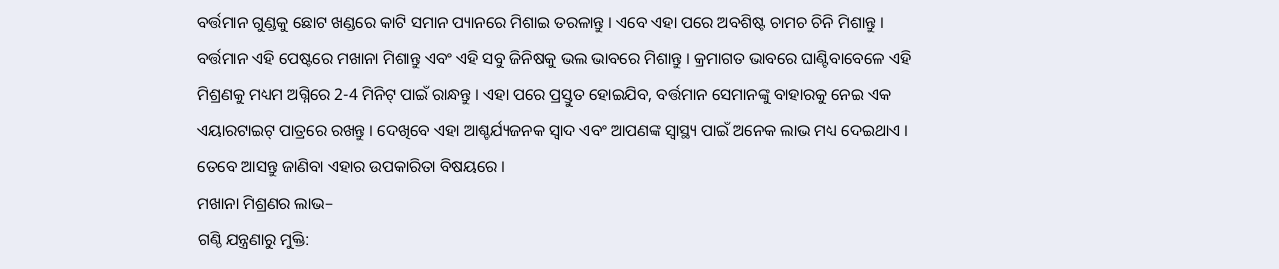ବର୍ତ୍ତମାନ ଗୁଣ୍ଡକୁ ଛୋଟ ଖଣ୍ଡରେ କାଟି ସମାନ ପ୍ୟାନରେ ମିଶାଇ ତରଳାନ୍ତୁ । ଏବେ ଏହା ପରେ ଅବଶିଷ୍ଟ ଚାମଚ ଚିନି ମିଶାନ୍ତୁ । ବର୍ତ୍ତମାନ ଏହି ପେଷ୍ଟରେ ମଖାନା ମିଶାନ୍ତୁ ଏବଂ ଏହି ସବୁ ଜିନିଷକୁ ଭଲ ଭାବରେ ମିଶାନ୍ତୁ । କ୍ରମାଗତ ଭାବରେ ଘାଣ୍ଟିବାବେଳେ ଏହି ମିଶ୍ରଣକୁ ମଧ୍ୟମ ଅଗ୍ନିରେ 2-4 ମିନିଟ୍ ପାଇଁ ରାନ୍ଧନ୍ତୁ । ଏହା ପରେ ପ୍ରସ୍ତୁତ ହୋଇଯିବ, ବର୍ତ୍ତମାନ ସେମାନଙ୍କୁ ବାହାରକୁ ନେଇ ଏକ ଏୟାରଟାଇଟ୍ ପାତ୍ରରେ ରଖନ୍ତୁ । ଦେଖିବେ ଏହା ଆଶ୍ଚର୍ଯ୍ୟଜନକ ସ୍ୱାଦ ଏବଂ ଆପଣଙ୍କ ସ୍ୱାସ୍ଥ୍ୟ ପାଇଁ ଅନେକ ଲାଭ ମଧ୍ୟ ଦେଇଥାଏ । ତେବେ ଆସନ୍ତୁ ଜାଣିବା ଏହାର ଉପକାରିତା ବିଷୟରେ ।
ମଖାନା ମିଶ୍ରଣର ଲାଭ–
ଗଣ୍ଠି ଯନ୍ତ୍ରଣାରୁ ମୁକ୍ତି: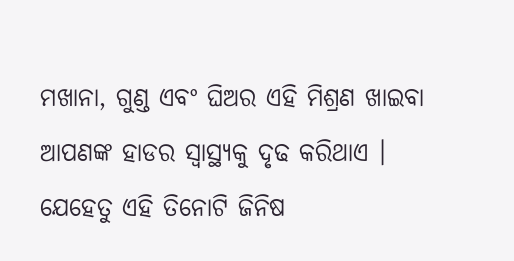ମଖାନା, ଗୁଣ୍ଡ ଏବଂ ଘିଅର ଏହି ମିଶ୍ରଣ ଖାଇବା ଆପଣଙ୍କ ହାଡର ସ୍ୱାସ୍ଥ୍ୟକୁ ଦୃଢ କରିଥାଏ । ଯେହେତୁ ଏହି ତିନୋଟି ଜିନିଷ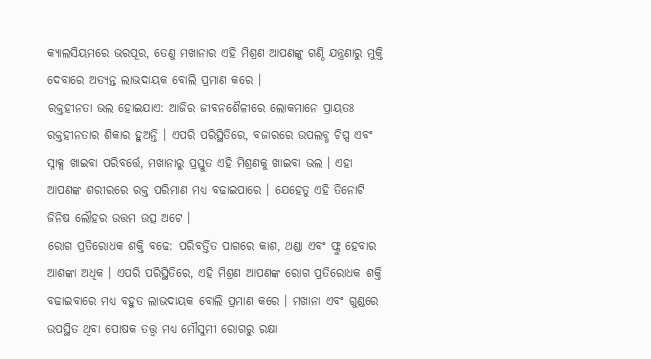କ୍ୟାଲସିୟମରେ ଭରପୂର, ତେଣୁ ମଖାନାର ଏହି ମିଶ୍ରଣ ଆପଣଙ୍କୁ ଗଣ୍ଠି ଯନ୍ତ୍ରଣାରୁ ମୁକ୍ତି ଦେବାରେ ଅତ୍ୟନ୍ତ ଲାଭଦାୟକ ବୋଲି ପ୍ରମାଣ କରେ ।
ରକ୍ତହୀନତା ଭଲ ହୋଇଯାଏ: ଆଜିର ଜୀବନଶୈଳୀରେ ଲୋକମାନେ ପ୍ରାୟତଃ ରକ୍ତହୀନତାର ଶିକାର ହୁଅନ୍ତି । ଏପରି ପରିସ୍ଥିତିରେ, ବଜାରରେ ଉପଲବ୍ଧ ଚିପ୍ସ ଏବଂ ସ୍ନାକ୍ସ ଖାଇବା ପରିବର୍ତ୍ତେ, ମଖାନାରୁ ପ୍ରସ୍ତୁତ ଏହି ମିଶ୍ରଣକୁ ଖାଇବା ଭଲ । ଏହା ଆପଣଙ୍କ ଶରୀରରେ ରକ୍ତ ପରିମାଣ ମଧ୍ୟ ବଢାଇପାରେ । ଯେହେତୁ ଏହି ତିନୋଟି ଜିନିଷ ଲୌହର ଉତ୍ତମ ଉତ୍ସ ଅଟେ ।
ରୋଗ ପ୍ରତିରୋଧକ ଶକ୍ତି ବଢେ: ପରିବର୍ତ୍ତିତ ପାଗରେ କାଶ, ଥଣ୍ଡା ଏବଂ ଫ୍ଲୁ ହେବାର ଆଶଙ୍କା ଅଧିକ । ଏପରି ପରିସ୍ଥିତିରେ, ଏହି ମିଶ୍ରଣ ଆପଣଙ୍କ ରୋଗ ପ୍ରତିରୋଧକ ଶକ୍ତି ବଢାଇବାରେ ମଧ୍ୟ ବହୁତ ଲାଭଦାୟକ ବୋଲି ପ୍ରମାଣ କରେ । ମଖାନା ଏବଂ ଗୁଣ୍ଡରେ ଉପସ୍ଥିତ ଥିବା ପୋଷକ ତତ୍ତ୍ୱ ମଧ୍ୟ ମୌସୁମୀ ରୋଗରୁ ରକ୍ଷା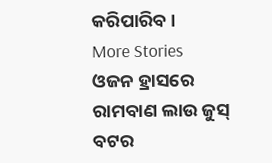କରିପାରିବ ।
More Stories
ଓଜନ ହ୍ରାସରେ ରାମବାଣ ଲାଉ ଜୁସ୍
ବଟର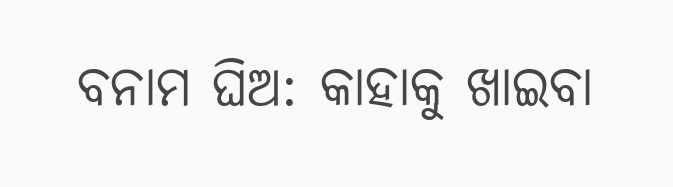ବନାମ ଘିଅ: କାହାକୁ ଖାଇବା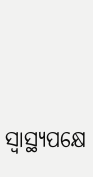ସ୍ବାସ୍ଥ୍ୟପକ୍ଷେ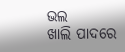ଭଲ
ଖାଲି ପାଦରେ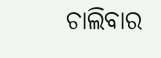ଚାଲିବାର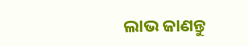ଲାଭ ଜାଣନ୍ତୁ